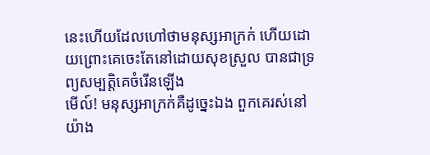នេះហើយដែលហៅថាមនុស្សអាក្រក់ ហើយដោយព្រោះគេចេះតែនៅដោយសុខស្រួល បានជាទ្រព្យសម្បត្តិគេចំរើនឡើង
មើល៍! មនុស្សអាក្រក់គឺដូច្នេះឯង ពួកគេរស់នៅយ៉ាង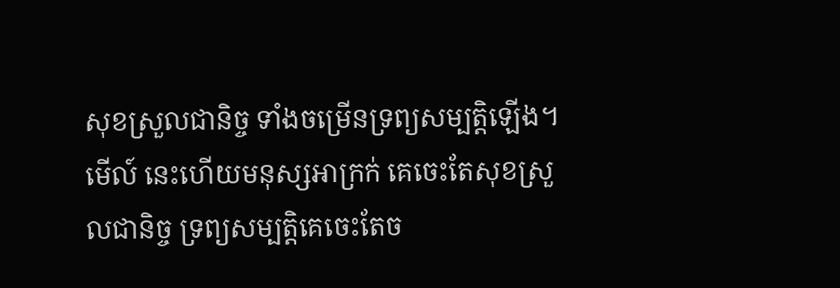សុខស្រួលជានិច្ច ទាំងចម្រើនទ្រព្យសម្បត្តិឡើង។
មើល៍ នេះហើយមនុស្សអាក្រក់ គេចេះតែសុខស្រួលជានិច្ច ទ្រព្យសម្បត្តិគេចេះតែច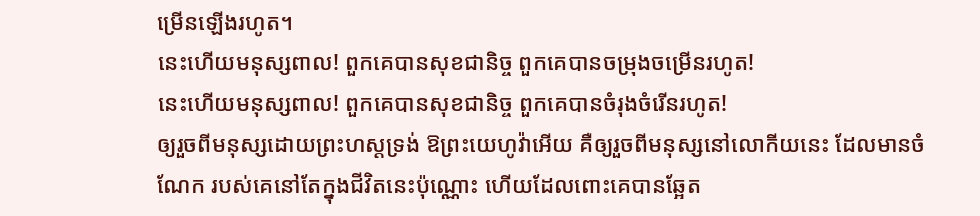ម្រើនឡើងរហូត។
នេះហើយមនុស្សពាល! ពួកគេបានសុខជានិច្ច ពួកគេបានចម្រុងចម្រើនរហូត!
នេះហើយមនុស្សពាល! ពួកគេបានសុខជានិច្ច ពួកគេបានចំរុងចំរើនរហូត!
ឲ្យរួចពីមនុស្សដោយព្រះហស្តទ្រង់ ឱព្រះយេហូវ៉ាអើយ គឺឲ្យរួចពីមនុស្សនៅលោកីយនេះ ដែលមានចំណែក របស់គេនៅតែក្នុងជីវិតនេះប៉ុណ្ណោះ ហើយដែលពោះគេបានឆ្អែត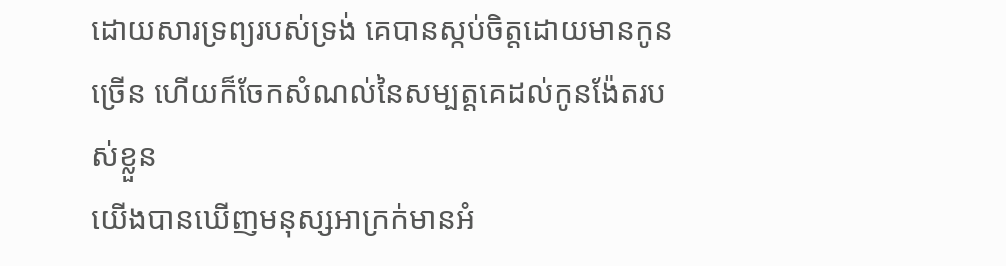ដោយសារទ្រព្យរបស់ទ្រង់ គេបានស្កប់ចិត្តដោយមានកូនច្រើន ហើយក៏ចែកសំណល់នៃសម្បត្តគេដល់កូនង៉ែតរបស់ខ្លួន
យើងបានឃើញមនុស្សអាក្រក់មានអំ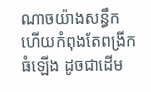ណាចយ៉ាងសន្ធឹក ហើយកំពុងតែពង្រីកធំឡើង ដូចជាដើម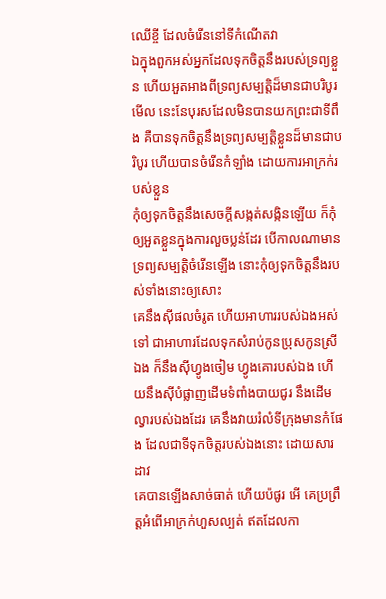ឈើខ្ចី ដែលចំរើននៅទីកំណើតវា
ឯក្នុងពួកអស់អ្នកដែលទុកចិត្តនឹងរបស់ទ្រព្យខ្លួន ហើយអួតអាងពីទ្រព្យសម្បត្តិដ៏មានជាបរិបូរ
មើល នេះនែបុរសដែលមិនបានយកព្រះជាទីពឹង គឺបានទុកចិត្តនឹងទ្រព្យសម្បត្តិខ្លួនដ៏មានជាបរិបូរ ហើយបានចំរើនកំឡាំង ដោយការអាក្រក់របស់ខ្លួន
កុំឲ្យទុកចិត្តនឹងសេចក្ដីសង្កត់សង្កិនឡើយ ក៏កុំឲ្យអួតខ្លួនក្នុងការលួចប្លន់ដែរ បើកាលណាមានទ្រព្យសម្បត្តិចំរើនឡើង នោះកុំឲ្យទុកចិត្តនឹងរបស់ទាំងនោះឲ្យសោះ
គេនឹងស៊ីផលចំរូត ហើយអាហាររបស់ឯងអស់ទៅ ជាអាហារដែលទុកសំរាប់កូនប្រុសកូនស្រីឯង ក៏នឹងស៊ីហ្វូងចៀម ហ្វូងគោរបស់ឯង ហើយនឹងស៊ីបំផ្លាញដើមទំពាំងបាយជូរ នឹងដើមល្វារបស់ឯងដែរ គេនឹងវាយរំលំទីក្រុងមានកំផែង ដែលជាទីទុកចិត្តរបស់ឯងនោះ ដោយសារដាវ
គេបានឡើងសាច់ធាត់ ហើយប៉ផូរ អើ គេប្រព្រឹត្តអំពើអាក្រក់ហួសល្បត់ ឥតដែលកា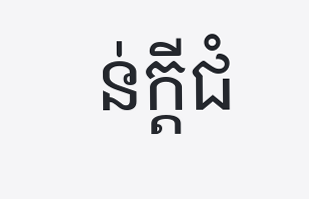ន់ក្តីជំ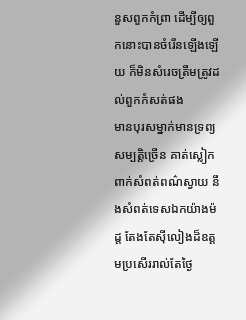នួសពួកកំព្រា ដើម្បីឲ្យពួកនោះបានចំរើនឡើងឡើយ ក៏មិនសំរេចត្រឹមត្រូវដល់ពួកកំសត់ផង
មានបុរសម្នាក់មានទ្រព្យសម្បត្តិច្រើន គាត់ស្លៀកពាក់សំពត់ពណ៌ស្វាយ នឹងសំពត់ទេសឯកយ៉ាងម៉ដ្ត តែងតែស៊ីលៀងដ៏ឧត្តមប្រសើររាល់តែថ្ងៃ